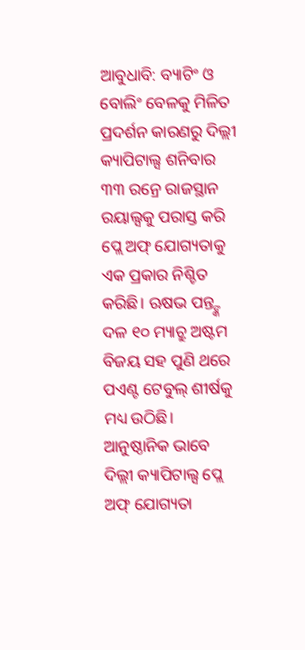ଆବୁଧାବି: ବ୍ୟାଟିଂ ଓ ବୋଲିଂ ବେଳକୁ ମିଳିତ ପ୍ରଦର୍ଶନ କାରଣରୁ ଦିଲ୍ଲୀ କ୍ୟାପିଟାଲ୍ସ ଶନିବାର ୩୩ ରନ୍ରେ ରାଜସ୍ଥାନ ରୟାଲ୍ସକୁ ପରାସ୍ତ କରି ପ୍ଲେ ଅଫ୍ ଯୋଗ୍ୟତାକୁ ଏକ ପ୍ରକାର ନିଶ୍ଚିତ କରିଛି। ଋଷଭ ପନ୍ତ୍ଙ୍କ ଦଳ ୧୦ ମ୍ୟାଚ୍ରୁ ଅଷ୍ଟମ ବିଜୟ ସହ ପୁଣି ଥରେ ପଏଣ୍ଟ ଟେବୁଲ୍ ଶୀର୍ଷକୁ ମଧ୍ୟ ଉଠିଛି। ଆନୁଷ୍ଠାନିକ ଭାବେ ଦିଲ୍ଲୀ କ୍ୟାପିଟାଲ୍ସ ପ୍ଲେ ଅଫ୍ ଯୋଗ୍ୟତା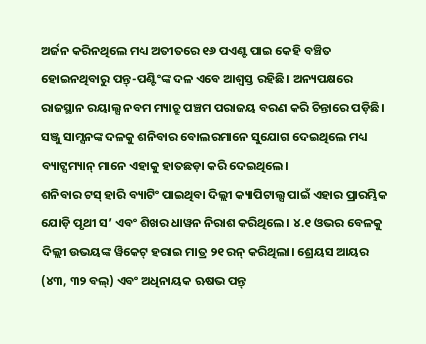ଅର୍ଜନ କରିନଥିଲେ ମଧ୍ୟ ଅତୀତରେ ୧୬ ପଏଣ୍ଟ ପାଇ କେହି ବଞ୍ଚିତ ହୋଇନଥିବାରୁ ପନ୍ତ୍-ପଣ୍ଟିଂଙ୍କ ଦଳ ଏବେ ଆଶ୍ବସ୍ତ ରହିଛି। ଅନ୍ୟପକ୍ଷରେ ରାଜସ୍ଥାନ ରୟାଲ୍ସ ନବମ ମ୍ୟାଚ୍ରୁ ପଞ୍ଚମ ପରାଜୟ ବରଣ କରି ଚିନ୍ତାରେ ପଡ଼ିଛି। ସଞ୍ଜୁ ସାମ୍ସନଙ୍କ ଦଳକୁ ଶନିବାର ବୋଲରମାନେ ସୁଯୋଗ ଦେଇଥିଲେ ମଧ୍ୟ ବ୍ୟାଟ୍ସମ୍ୟାନ୍ ମାନେ ଏହାକୁ ହାତଛଡ଼ା କରି ଦେଇଥିଲେ।
ଶନିବାର ଟସ୍ ହାରି ବ୍ୟାଟିଂ ପାଇଥିବା ଦିଲ୍ଲୀ କ୍ୟାପିଟାଲ୍ସ ପାଇଁ ଏହାର ପ୍ରାରମ୍ଭିକ ଯୋଡ଼ି ପୃଥୀ ସ’ ଏବଂ ଶିଖର ଧାୱନ ନିରାଶ କରିଥିଲେ। ୪.୧ ଓଭର ବେଳକୁ ଦିଲ୍ଲୀ ଉଭୟଙ୍କ ୱିକେଟ୍ ହରାଇ ମାତ୍ର ୨୧ ରନ୍ କରିଥିଲା। ଶ୍ରେୟସ ଆୟର (୪୩, ୩୨ ବଲ୍) ଏବଂ ଅଧିନାୟକ ଋଷଭ ପନ୍ତ୍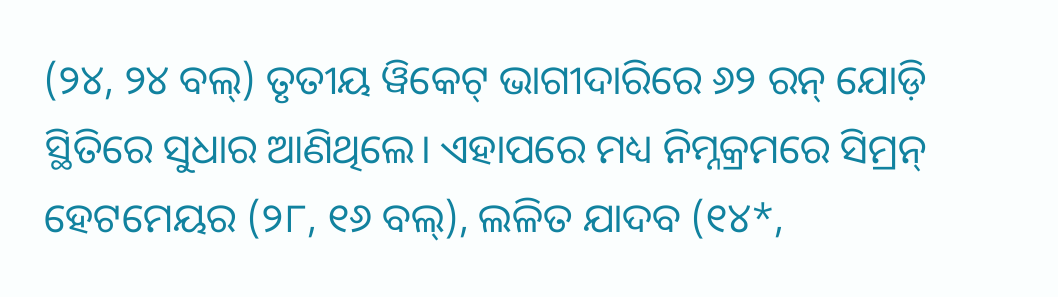(୨୪, ୨୪ ବଲ୍) ତୃତୀୟ ୱିକେଟ୍ ଭାଗୀଦାରିରେ ୬୨ ରନ୍ ଯୋଡ଼ି ସ୍ଥିତିରେ ସୁଧାର ଆଣିଥିଲେ। ଏହାପରେ ମଧ୍ୟ ନିମ୍ନକ୍ରମରେ ସିମ୍ରନ୍ ହେଟମେୟର (୨୮, ୧୬ ବଲ୍), ଲଳିତ ଯାଦବ (୧୪*,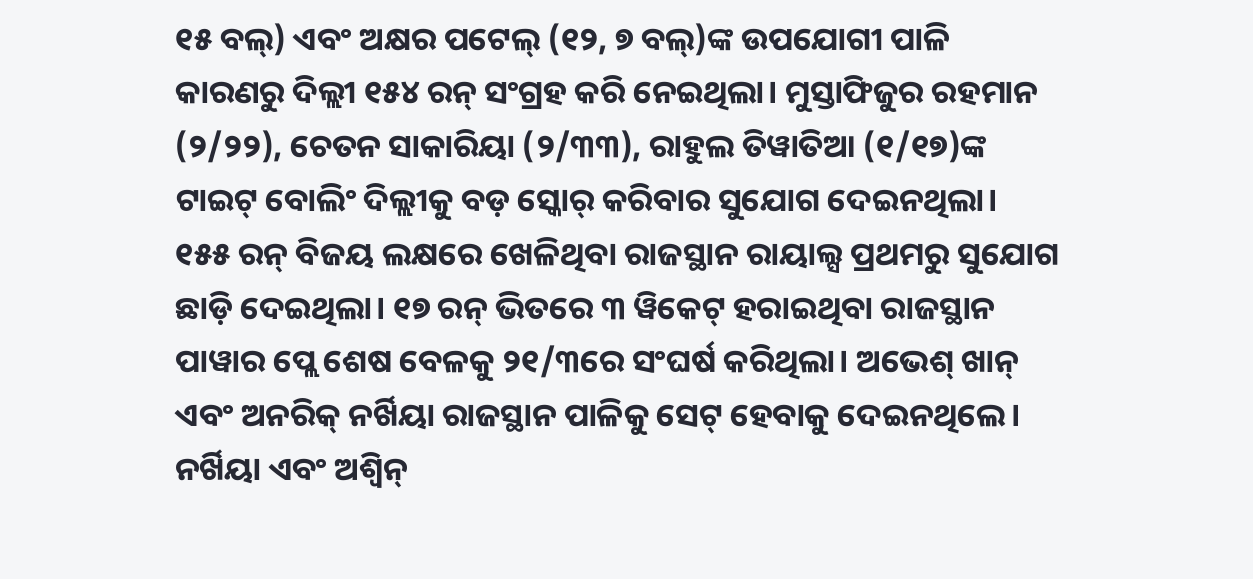୧୫ ବଲ୍) ଏବଂ ଅକ୍ଷର ପଟେଲ୍ (୧୨, ୭ ବଲ୍)ଙ୍କ ଉପଯୋଗୀ ପାଳି କାରଣରୁ ଦିଲ୍ଲୀ ୧୫୪ ରନ୍ ସଂଗ୍ରହ କରି ନେଇଥିଲା। ମୁସ୍ତାଫିଜୁର ରହମାନ (୨/୨୨), ଚେତନ ସାକାରିୟା (୨/୩୩), ରାହୁଲ ତିୱାତିଆ (୧/୧୭)ଙ୍କ ଟାଇଟ୍ ବୋଲିଂ ଦିଲ୍ଲୀକୁ ବଡ଼ ସ୍କୋର୍ କରିବାର ସୁଯୋଗ ଦେଇନଥିଲା।
୧୫୫ ରନ୍ ବିଜୟ ଲକ୍ଷରେ ଖେଳିଥିବା ରାଜସ୍ଥାନ ରାୟାଲ୍ସ ପ୍ରଥମରୁ ସୁଯୋଗ ଛାଡ଼ି ଦେଇଥିଲା। ୧୭ ରନ୍ ଭିତରେ ୩ ୱିକେଟ୍ ହରାଇଥିବା ରାଜସ୍ଥାନ ପାୱାର ପ୍ଲେ ଶେଷ ବେଳକୁ ୨୧/୩ରେ ସଂଘର୍ଷ କରିଥିଲା। ଅଭେଶ୍ ଖାନ୍ ଏବଂ ଅନରିକ୍ ନର୍ଖିୟା ରାଜସ୍ଥାନ ପାଳିକୁ ସେଟ୍ ହେବାକୁ ଦେଇନଥିଲେ। ନର୍ଖିୟା ଏବଂ ଅଶ୍ବିନ୍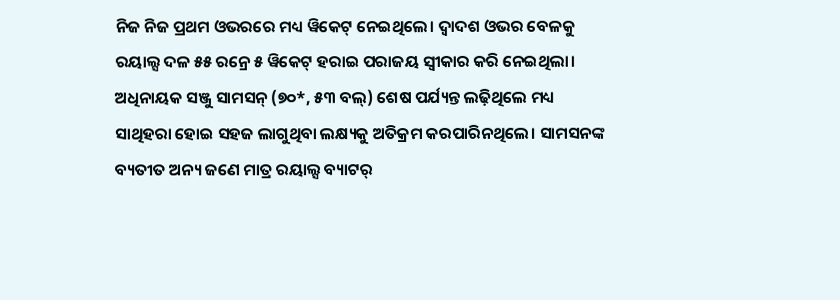ନିଜ ନିଜ ପ୍ରଥମ ଓଭରରେ ମଧ୍ୟ ୱିକେଟ୍ ନେଇଥିଲେ। ଦ୍ବାଦଶ ଓଭର ବେଳକୁ ରୟାଲ୍ସ ଦଳ ୫୫ ରନ୍ରେ ୫ ୱିକେଟ୍ ହରାଇ ପରାଜୟ ସ୍ବୀକାର କରି ନେଇଥିଲା। ଅଧିନାୟକ ସଞ୍ଜୁ ସାମସନ୍ (୭୦*, ୫୩ ବଲ୍) ଶେଷ ପର୍ଯ୍ୟନ୍ତ ଲଢ଼ିଥିଲେ ମଧ୍ୟ ସାଥିହରା ହୋଇ ସହଜ ଲାଗୁଥିବା ଲକ୍ଷ୍ୟକୁ ଅତିକ୍ରମ କରପାରିନଥିଲେ। ସାମସନଙ୍କ ବ୍ୟତୀତ ଅନ୍ୟ ଜଣେ ମାତ୍ର ରୟାଲ୍ସ ବ୍ୟାଟର୍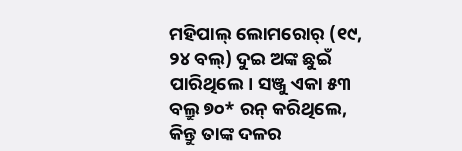ମହିପାଲ୍ ଲୋମରୋର୍ (୧୯, ୨୪ ବଲ୍) ଦୁଇ ଅଙ୍କ ଛୁଇଁ ପାରିଥିଲେ। ସଞ୍ଜୁ ଏକା ୫୩ ବଲ୍ରୁ ୭୦* ରନ୍ କରିଥିଲେ, କିନ୍ତୁ ତାଙ୍କ ଦଳର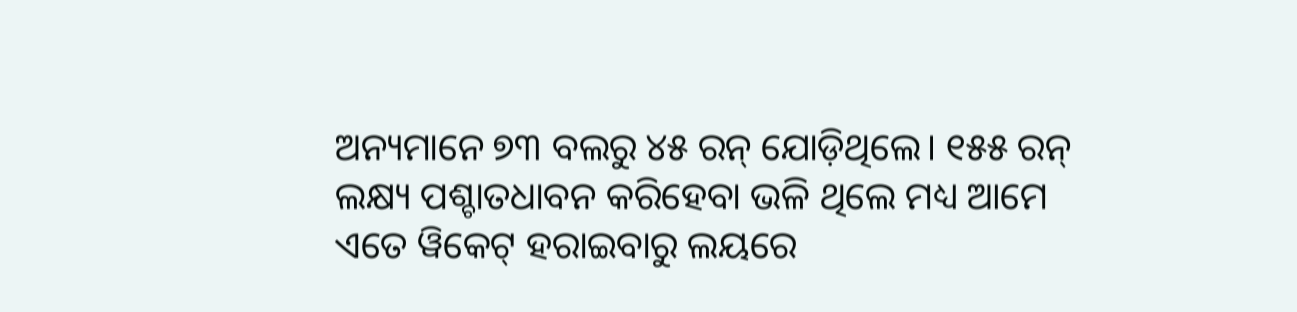ଅନ୍ୟମାନେ ୭୩ ବଲରୁ ୪୫ ରନ୍ ଯୋଡ଼ିଥିଲେ। ୧୫୫ ରନ୍ ଲକ୍ଷ୍ୟ ପଶ୍ଚାତଧାବନ କରିହେବା ଭଳି ଥିଲେ ମଧ୍ୟ ଆମେ ଏତେ ୱିକେଟ୍ ହରାଇବାରୁ ଲୟରେ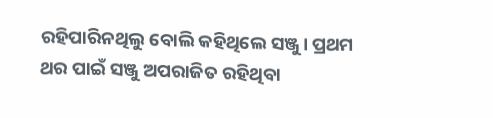ରହିପାରିନଥିଲୁ ବୋଲି କହିଥିଲେ ସଞ୍ଜୁ। ପ୍ରଥମ ଥର ପାଇଁ ସଞ୍ଜୁ ଅପରାଜିତ ରହିଥିବା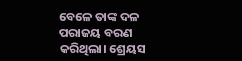ବେଳେ ତାଙ୍କ ଦଳ ପରାଜୟ ବରଣ କରିଥିଲା। ଶ୍ରେୟସ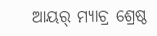ଆୟର୍ ମ୍ୟାଚ୍ର ଶ୍ରେଷ୍ଠ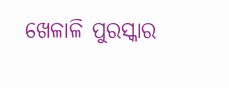ଖେଳାଳି ପୁରସ୍କାର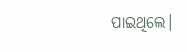ପାଇଥିଲେ।